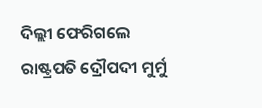ଦିଲ୍ଲୀ ଫେରିଗଲେ ରାଷ୍ଟ୍ରପତି ଦ୍ରୌପଦୀ ମୁର୍ମୁ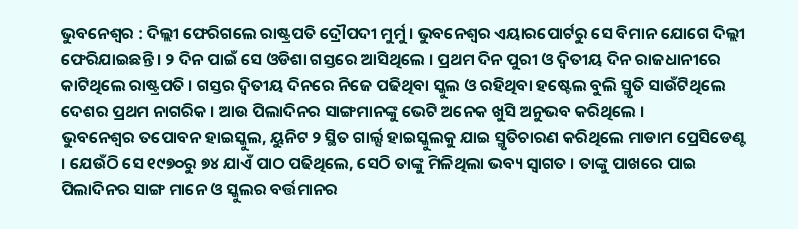ଭୁବନେଶ୍ୱର : ଦିଲ୍ଲୀ ଫେରିଗଲେ ରାଷ୍ଟ୍ରପତି ଦ୍ରୌପଦୀ ମୁର୍ମୁ । ଭୁବନେଶ୍ୱର ଏୟାରପୋର୍ଟରୁ ସେ ବିମାନ ଯୋଗେ ଦିଲ୍ଲୀ ଫେରିଯାଇଛନ୍ତି । ୨ ଦିନ ପାଇଁ ସେ ଓଡିଶା ଗସ୍ତରେ ଆସିଥିଲେ । ପ୍ରଥମ ଦିନ ପୁରୀ ଓ ଦ୍ୱିତୀୟ ଦିନ ରାଜଧାନୀରେ କାଟିଥିଲେ ରାଷ୍ଟ୍ରପତି । ଗସ୍ତର ଦ୍ୱିତୀୟ ଦିନରେ ନିଜେ ପଢିଥିବା ସ୍କୁଲ ଓ ରହିଥିବା ହଷ୍ଟେଲ ବୁଲି ସ୍ମୃତି ସାଉଁଟିଥିଲେ ଦେଶର ପ୍ରଥମ ନାଗରିକ । ଆଉ ପିଲାଦିନର ସାଙ୍ଗମାନଙ୍କୁ ଭେଟି ଅନେକ ଖୁସି ଅନୁଭବ କରିଥିଲେ ।
ଭୁବନେଶ୍ୱର ତପୋବନ ହାଇସ୍କୁଲ, ୟୁନିଟ ୨ ସ୍ଥିତ ଗାର୍ଲ୍ସ ହାଇସ୍କୁଲକୁ ଯାଇ ସ୍ମୃତିଚାରଣ କରିଥିଲେ ମାଡାମ ପ୍ରେସିଡେଣ୍ଟ । ଯେଉଁଠି ସେ ୧୯୭୦ରୁ ୭୪ ଯାଏଁ ପାଠ ପଢିଥିଲେ, ସେଠି ତାଙ୍କୁ ମିଳିଥିଲା ଭବ୍ୟ ସ୍ୱାଗତ । ତାଙ୍କୁ ପାଖରେ ପାଇ ପିଲାଦିନର ସାଙ୍ଗ ମାନେ ଓ ସ୍କୁଲର ବର୍ତ୍ତମାନର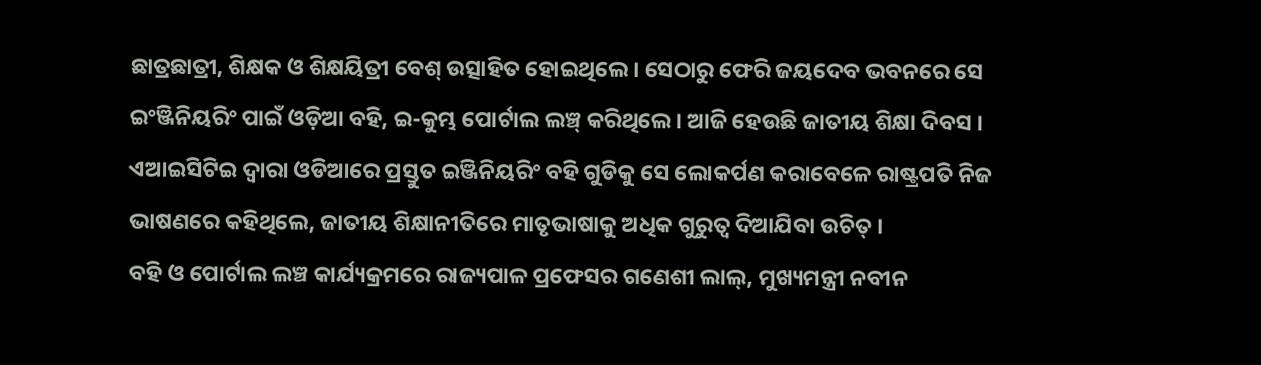ଛାତ୍ରଛାତ୍ରୀ, ଶିକ୍ଷକ ଓ ଶିକ୍ଷୟିତ୍ରୀ ବେଶ୍ ଉତ୍ସାହିତ ହୋଇଥିଲେ । ସେଠାରୁ ଫେରି ଜୟଦେବ ଭବନରେ ସେ ଇଂଞ୍ଜିନିୟରିଂ ପାଇଁ ଓଡ଼ିଆ ବହି, ଇ-କୁମ୍ଭ ପୋର୍ଟାଲ ଲଞ୍ଚ୍ କରିଥିଲେ । ଆଜି ହେଉଛି ଜାତୀୟ ଶିକ୍ଷା ଦିବସ । ଏଆଇସିଟିଇ ଦ୍ୱାରା ଓଡିଆରେ ପ୍ରସ୍ତୁତ ଇଞ୍ଜିନିୟରିଂ ବହି ଗୁଡିକୁ ସେ ଲୋକର୍ପଣ କରାବେଳେ ରାଷ୍ଟ୍ରପତି ନିଜ ଭାଷଣରେ କହିଥିଲେ, ଜାତୀୟ ଶିକ୍ଷାନୀତିରେ ମାତୃଭାଷାକୁ ଅଧିକ ଗୁରୁତ୍ୱ ଦିଆଯିବା ଉଚିତ୍ ।
ବହି ଓ ପୋର୍ଟାଲ ଲଞ୍ଚ କାର୍ଯ୍ୟକ୍ରମରେ ରାଜ୍ୟପାଳ ପ୍ରଫେସର ଗଣେଶୀ ଲାଲ୍, ମୁଖ୍ୟମନ୍ତ୍ରୀ ନବୀନ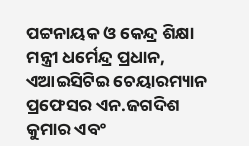ପଟ୍ଟନାୟକ ଓ କେନ୍ଦ୍ର ଶିକ୍ଷା ମନ୍ତ୍ରୀ ଧର୍ମେନ୍ଦ୍ର ପ୍ରଧାନ, ଏଆଇସିଟିଇ ଚେୟାରମ୍ୟାନ ପ୍ରଫେସର ଏନ.ଜଗଦିଶ କୁମାର ଏବଂ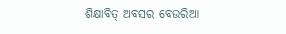ଶିକ୍ଷାବିତ୍ ଅବସର ବେଉରିଆ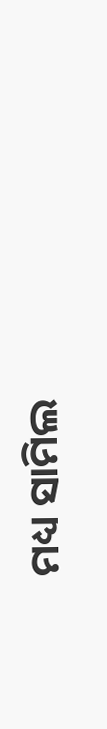ମଧ୍ୟ ସାମିଲ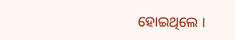ହୋଇଥିଲେ ।